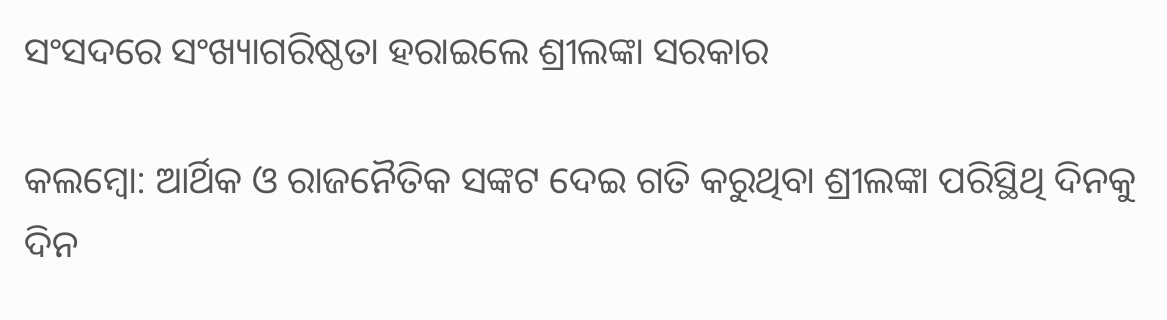ସଂସଦରେ ସଂଖ୍ୟାଗରିଷ୍ଠତା ହରାଇଲେ ଶ୍ରୀଲଙ୍କା ସରକାର

କଲମ୍ବୋ: ଆର୍ଥିକ ଓ ରାଜନୈତିକ ସଙ୍କଟ ଦେଇ ଗତି କରୁଥିବା ଶ୍ରୀଲଙ୍କା ପରିସ୍ଥିଥି ଦିନକୁ ଦିନ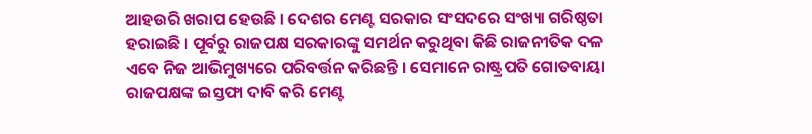ଆହଉରି ଖରାପ ହେଉଛି । ଦେଶର ମେଣ୍ଟ ସରକାର ସଂସଦରେ ସଂଖ୍ୟା ଗରିଷ୍ଠତା ହରାଇଛି । ପୂର୍ବରୁ ରାଜପକ୍ଷ ସରକାରଙ୍କୁ ସମର୍ଥନ କରୁଥିବା କିଛି ରାଜନୀତିକ ଦଳ ଏବେ ନିଜ ଆଭିମୁଖ୍ୟରେ ପରିବର୍ତ୍ତନ କରିଛନ୍ତି । ସେମାନେ ରାଷ୍ଟ୍ରପତି ଗୋତବାୟା ରାଜପକ୍ଷଙ୍କ ଇସ୍ତଫା ଦାବି କରି ମେଣ୍ଟ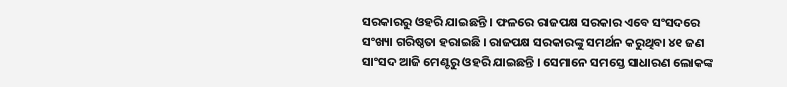ସରକାରରୁ ଓହରି ଯାଇଛନ୍ତି । ଫଳରେ ରାଜପକ୍ଷ ସରକାର ଏବେ ସଂସଦରେ ସଂଖ୍ୟା ଗରିଷ୍ଠତା ହରାଇଛି । ରାଜପକ୍ଷ ସରକାରଙ୍କୁ ସମର୍ଥନ କରୁଥିବା ୪୧ ଜଣ ସାଂସଦ ଆଜି ମେଣ୍ଟରୁ ଓହରି ଯାଇଛନ୍ତି । ସେମାନେ ସମସ୍ତେ ସାଧାରଣ ଲୋକଙ୍କ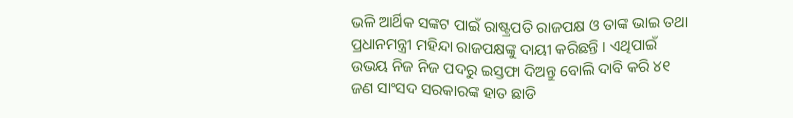ଭଳି ଆର୍ଥିକ ସଙ୍କଟ ପାଇଁ ରାଷ୍ଟ୍ରପତି ରାଜପକ୍ଷ ଓ ତାଙ୍କ ଭାଇ ତଥା ପ୍ରଧାନମନ୍ତ୍ରୀ ମହିନ୍ଦା ରାଜପକ୍ଷଙ୍କୁ ଦାୟୀ କରିଛନ୍ତି । ଏଥିପାଇଁ ଉଭୟ ନିଜ ନିଜ ପଦରୁ ଇସ୍ତଫା ଦିଅନ୍ତୁ ବୋଲି ଦାବି କରି ୪୧ ଜଣ ସାଂସଦ ସରକାରଙ୍କ ହାତ ଛାଡି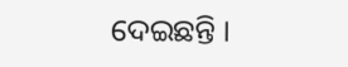ଦେଇଛନ୍ତି ।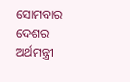ସୋମବାର ଦେଶର ଅର୍ଥମନ୍ତ୍ରୀ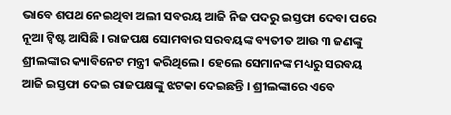ଭାବେ ଶପଥ ନେଇଥିବା ଅଲୀ ସବରୟ ଆଜି ନିଜ ପଦରୁ ଇସ୍ତଫା ଦେବା ପରେ ନୂଆ ଟ୍ୱିଷ୍ଟ ଆସିଛି । ରାଜପକ୍ଷ ସୋମବାର ସରବୟଙ୍କ ବ୍ୟତୀତ ଆଉ ୩ ଜଣଙ୍କୁ ଶ୍ରୀଲଙ୍କାର କ୍ୟାବିନେଟ ମନ୍ତ୍ରୀ କରିଥିଲେ । ହେଲେ ସେମାନଙ୍କ ମଧ୍ୟରୁ ସରବୟ ଆଜି ଇସ୍ତଫା ଦେଇ ରାଜପକ୍ଷଙ୍କୁ ଝଟକା ଦେଇଛନ୍ତି । ଶ୍ରୀଲଙ୍କାରେ ଏବେ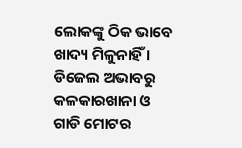ଲୋକଙ୍କୁ ଠିକ ଭାବେ ଖାଦ୍ୟ ମିଳୁନାହିଁ । ଡିଜେଲ ଅଭାବରୁ କଳକାରଖାନା ଓ ଗାଡି ମୋଟର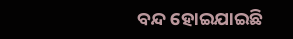ବନ୍ଦ ହୋଇଯାଇଛି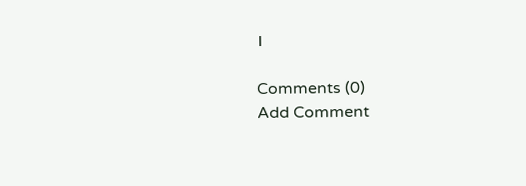।

Comments (0)
Add Comment